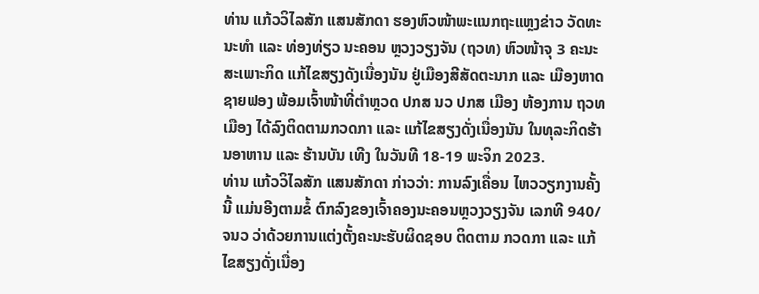ທ່ານ ແກ້ວວິໄລສັກ ແສນສັກດາ ຮອງຫົວໜ້າພະແນກຖະແຫຼງຂ່າວ ວັດທະນະທຳ ແລະ ທ່ອງທ່ຽວ ນະຄອນ ຫຼວງວຽງຈັນ (ຖວທ) ຫົວໜ້າຈຸ 3 ຄະນະສະເພາະກິດ ແກ້ໄຂສຽງດັງເນື່ອງນັນ ຢູ່ເມືອງສີສັດຕະນາກ ແລະ ເມືອງຫາດຊາຍຟອງ ພ້ອມເຈົ້າໜ້າທີ່ຕຳຫຼວດ ປກສ ນວ ປກສ ເມືອງ ຫ້ອງການ ຖວທ ເມືອງ ໄດ້ລົງຕິດຕາມກວດກາ ແລະ ແກ້ໄຂສຽງດັ່ງເນື່ອງນັນ ໃນທຸລະກິດຮ້ານອາຫານ ແລະ ຮ້ານບັນ ເທີງ ໃນວັນທີ 18-19 ພະຈິກ 2023.
ທ່ານ ແກ້ວວິໄລສັກ ແສນສັກດາ ກ່າວວ່າ: ການລົງເຄື່ອນ ໄຫວວຽກງານຄັ້ງນີ້ ແມ່ນອີງຕາມຂໍ້ ຕົກລົງຂອງເຈົ້າຄອງນະຄອນຫຼວງວຽງຈັນ ເລກທີ 940/ຈນວ ວ່າດ້ວຍການແຕ່ງຕັ້ງຄະນະຮັບຜິດຊອບ ຕິດຕາມ ກວດກາ ແລະ ແກ້ ໄຂສຽງດັ່ງເນື່ອງ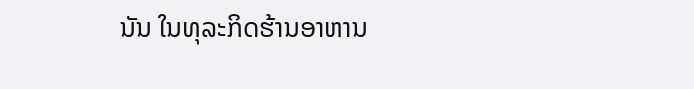ນັນ ໃນທຸລະກິດຮ້ານອາຫານ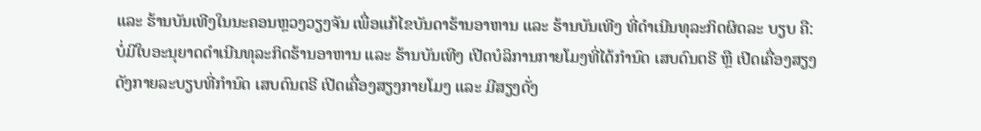ແລະ ຮ້ານບັນເທີງໃນນະຄອນຫຼວງວຽງຈັນ ເພື່ອແກ້ໄຂບັນດາຮ້ານອາຫານ ແລະ ຮ້ານບັນເທີງ ທີ່ດຳເນີນທຸລະກິດຜິດລະ ບຽບ ຄື: ບໍ່ມີໃບອະນຸຍາດດຳເນີນທຸລະກິດຮ້ານອາຫານ ແລະ ຮ້ານບັນເທີງ ເປີດບໍລິການກາຍໂມງທີ່ໄດ້ກຳນົດ ເສບດົນຕຣີ ຫຼື ເປີດເຄື່ອງສຽງດັງກາຍລະບຽບທີ່ກຳນົດ ເສບດົນຕຣີ ເປີດເຄື່ອງສຽງກາຍໂມງ ແລະ ມີສຽງດັ່ງ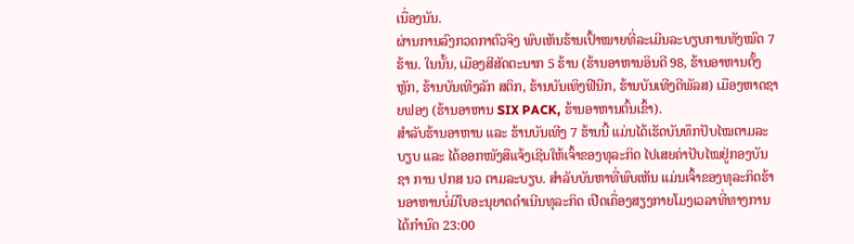ເນື່ອງນັນ.
ຜ່ານການລົງກວດກາຕົວຈິງ ພົບເຫັນຮ້ານເປົ້າໝາຍທີ່ລະເມີນລະບຽບການທັງໝົດ 7 ຮ້ານ. ໃນນັ້ນ, ເມືອງສີສັດຕະນາກ 5 ຮ້ານ (ຮ້ານອາຫານອິນດີ 98, ຮ້ານອາຫານຕັ້ງຫຼັກ, ຮ້ານບັນເທີງລັກ ສຕິກ, ຮ້ານບັນເທິງຟີນີກ, ຮ້ານບັນເທີງດີພັລສ) ເມືອງຫາດຊາຍຟອງ (ຮ້ານອາຫານ SIX PACK, ຮ້ານອາຫານຕົ້ນເຂົ້າ).
ສຳລັບຮ້ານອາຫານ ແລະ ຮ້ານບັນເທີງ 7 ຮ້ານນີ້ ແມ່ນໄດ້ເຮັດບັນທຶກປັບໄໝຕາມລະບຽບ ແລະ ໄດ້ອອກໜັງສືແຈ້ງເຊີນໃຫ້ເຈົ້າຂອງທຸລະກິດ ໄປເສຍຄ່າປັບໄໝຢູ່ກອງບັນຊາ ການ ປກສ ນວ ຕາມລະບຽບ. ສໍາລັບບັນຫາທີ່ພົບເຫັນ ແມ່ນເຈົ້າຂອງທຸລະກິດຮ້ານອາຫານບໍ່ມີໃບອະນຸຍາດດໍາເນີນທຸລະກິດ ເປີດເຄື່ອງສຽງກາຍໂມງເວລາທີ່ທາງການໄດ້ກໍານົດ 23:00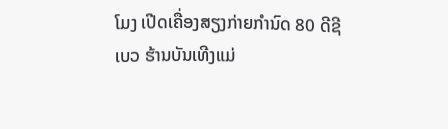ໂມງ ເປີດເຄື່ອງສຽງກ່າຍກໍານົດ 80 ດີຊີເບວ ຮ້ານບັນເທີງແມ່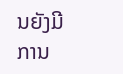ນຍັງມີການ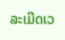ລະເມີດເວ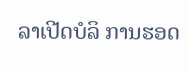ລາເປີດບໍລິ ການຮອດ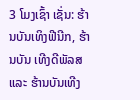3 ໂມງເຊົ້າ ເຊັ່ນ: ຮ້ານບັນເທິງຟີນີກ, ຮ້ານບັນ ເທີງດີພັລສ ແລະ ຮ້ານບັນເທີງ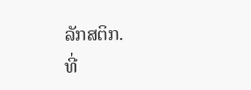ລັກສຕິກ.
ທີ່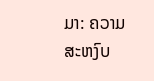ມາ: ຄວາມສະຫງົບ